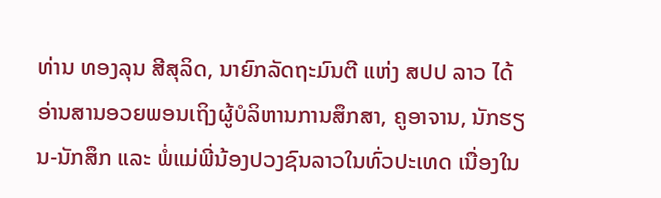ທ່ານ ທອງລຸນ ສີສຸລິດ, ນາຍົກລັດຖະມົນຕີ ແຫ່ງ ສປປ ລາວ ໄດ້ອ່ານສານອວຍພອນເຖິງຜູ້ບໍລິຫານການສຶກສາ, ຄູອາຈານ, ນັກຮຽນ-ນັກສຶກ ແລະ ພໍ່ແມ່ພີ່ນ້ອງປວງຊົນລາວໃນທົ່ວປະເທດ ເນື່ອງໃນ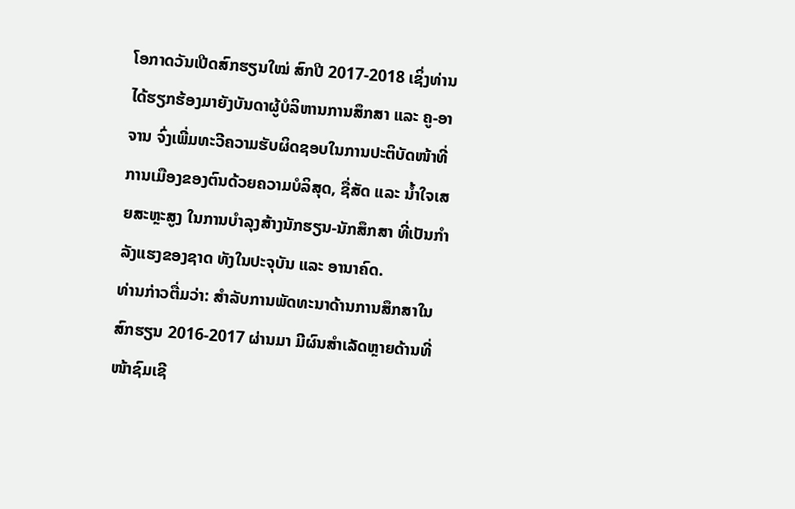ໂອກາດວັນເປີດສົກຮຽນໃໝ່ ສົກປີ 2017-2018 ເຊິ່ງທ່ານໄດ້ຮຽກຮ້ອງມາຍັງບັນດາຜູ້ບໍລິຫານການສຶກສາ ແລະ ຄູ-ອາຈານ ຈົ່ງເພີ່ມທະວີຄວາມຮັບຜິດຊອບໃນການປະຕິບັດໜ້າທີ່ການເມືອງຂອງຕົນດ້ວຍຄວາມບໍລິສຸດ, ຊື່ສັດ ແລະ ນໍ້າໃຈເສຍສະຫຼະສູງ ໃນການບໍາລຸງສ້າງນັກຮຽນ-ນັກສຶກສາ ທີ່ເປັນກຳລັງແຮງຂອງຊາດ ທັງໃນປະຈຸບັນ ແລະ ອານາຄົດ.
ທ່ານກ່າວຕື່ມວ່າ: ສໍາລັບການພັດທະນາດ້ານການສຶກສາໃນສົກຮຽນ 2016-2017 ຜ່ານມາ ມີຜົນສຳເລັດຫຼາຍດ້ານທີ່ໜ້າຊົມເຊີ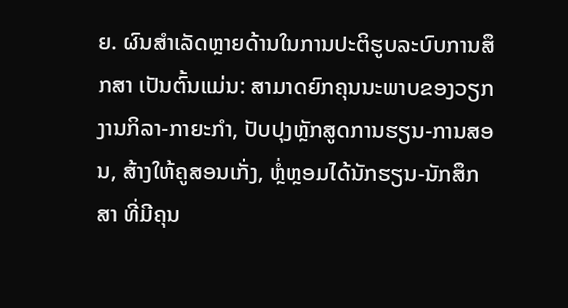ຍ. ຜົນສຳເລັດຫຼາຍດ້ານໃນການປະຕິຮູບລະບົບການສຶກສາ ເປັນຕົ້ນແມ່ນ: ສາມາດຍົກຄຸນນະພາບຂອງວຽກງານກິລາ-ກາຍະກຳ, ປັບປຸງຫຼັກສູດການຮຽນ-ການສອນ, ສ້າງໃຫ້ຄູສອນເກັ່ງ, ຫຼໍ່ຫຼອມໄດ້ນັກຮຽນ-ນັກສຶກສາ ທີ່ມີຄຸນ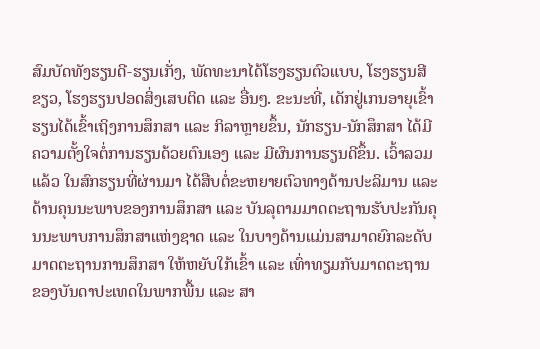ສົມບັດທັງຮຽນດີ-ຮຽນເກັ່ງ, ພັດທະນາໄດ້ໂຮງຮຽນຕົວແບບ, ໂຮງຮຽນສີຂຽວ, ໂຮງຮຽນປອດສິ່ງເສບຕິດ ແລະ ອື່ນໆ. ຂະນະທີ່, ເດັກຢູ່ເກນອາຍຸເຂົ້າຮຽນໄດ້ເຂົ້າເຖິງການສຶກສາ ແລະ ກິລາຫຼາຍຂຶ້ນ, ນັກຮຽນ-ນັກສຶກສາ ໄດ້ມີຄວາມຕັ້ງໃຈຕໍ່ການຮຽນດ້ວຍຕົນເອງ ແລະ ມີຜົນການຮຽນດີຂຶ້ນ. ເວົ້າລວມແລ້ວ ໃນສົກຮຽນທີ່ຜ່ານມາ ໄດ້ສືບຕໍ່ຂະຫຍາຍຕົວທາງດ້ານປະລິມານ ແລະ ດ້ານຄຸນນະພາບຂອງການສຶກສາ ແລະ ບັນລຸຕາມມາດຕະຖານຮັບປະກັນຄຸນນະພາບການສຶກສາແຫ່ງຊາດ ແລະ ໃນບາງດ້ານແມ່ນສາມາດຍົກລະດັບມາດຕະຖານການສຶກສາ ໃຫ້ຫຍັບໃກ້ເຂົ້າ ແລະ ເທົ່າທຽມກັບມາດຕະຖານຂອງບັນດາປະເທດໃນພາກພື້ນ ແລະ ສາ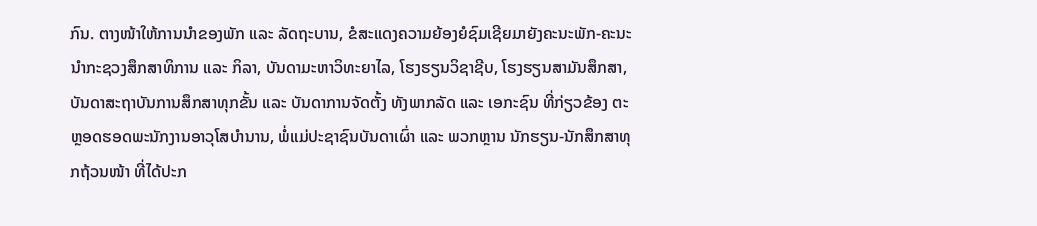ກົນ. ຕາງໜ້າໃຫ້ການນໍາຂອງພັກ ແລະ ລັດຖະບານ, ຂໍສະແດງຄວາມຍ້ອງຍໍຊົມເຊີຍມາຍັງຄະນະພັກ-ຄະນະນໍາກະຊວງສຶກສາທິການ ແລະ ກິລາ, ບັນດາມະຫາວິທະຍາໄລ, ໂຮງຮຽນວິຊາຊີບ, ໂຮງຮຽນສາມັນສຶກສາ, ບັນດາສະຖາບັນການສຶກສາທຸກຂັ້ນ ແລະ ບັນດາການຈັດຕັ້ງ ທັງພາກລັດ ແລະ ເອກະຊົນ ທີ່ກ່ຽວຂ້ອງ ຕະຫຼອດຮອດພະນັກງານອາວຸໂສບໍານານ, ພໍ່ແມ່ປະຊາຊົນບັນດາເຜົ່າ ແລະ ພວກຫຼານ ນັກຮຽນ-ນັກສຶກສາທຸກຖ້ວນໜ້າ ທີ່ໄດ້ປະກ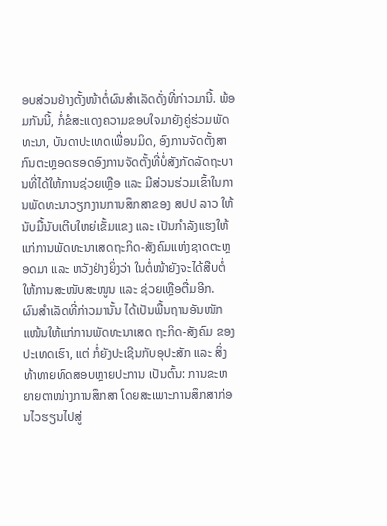ອບສ່ວນຢ່າງຕັ້ງໜ້າຕໍ່ຜົນສໍາເລັດດັ່ງທີ່ກ່າວມານີ້. ພ້ອມກັນນີ້, ກໍ່ຂໍສະແດງຄວາມຂອບໃຈມາຍັງຄູ່ຮ່ວມພັດທະນາ, ບັນດາປະເທດເພື່ອນມິດ, ອົງການຈັດຕັ້ງສາກົນຕະຫຼອດຮອດອົງການຈັດຕັ້ງທີ່ບໍ່ສັງກັດລັດຖະບານທີ່ໄດ້ໃຫ້ການຊ່ວຍເຫຼືອ ແລະ ມີສ່ວນຮ່ວມເຂົ້າໃນການພັດທະນາວຽກງານການສຶກສາຂອງ ສປປ ລາວ ໃຫ້ນັບມື້ນັບເຕີບໃຫຍ່ເຂັ້ມແຂງ ແລະ ເປັນກໍາລັງແຮງໃຫ້ແກ່ການພັດທະນາເສດຖະກິດ-ສັງຄົມແຫ່ງຊາດຕະຫຼອດມາ ແລະ ຫວັງຢ່າງຍິ່ງວ່າ ໃນຕໍ່ໜ້າຍັງຈະໄດ້ສືບຕໍ່ໃຫ້ການສະໜັບສະໜູນ ແລະ ຊ່ວຍເຫຼືອຕື່ມອີກ.
ຜົນສຳເລັດທີ່ກ່າວມານັ້ນ ໄດ້ເປັນພື້ນຖານອັນໜັກແໜ້ນໃຫ້ແກ່ການພັດທະນາເສດ ຖະກິດ-ສັງຄົມ ຂອງປະເທດເຮົາ, ແຕ່ ກໍ່ຍັງປະເຊີນກັບອຸປະສັກ ແລະ ສິ່ງທ້າທາຍທົດສອບຫຼາຍປະການ ເປັນຕົ້ນ: ການຂະຫຍາຍຕາໜ່າງການສຶກສາ ໂດຍສະເພາະການສຶກສາກ່ອນໄວຮຽນໄປສູ່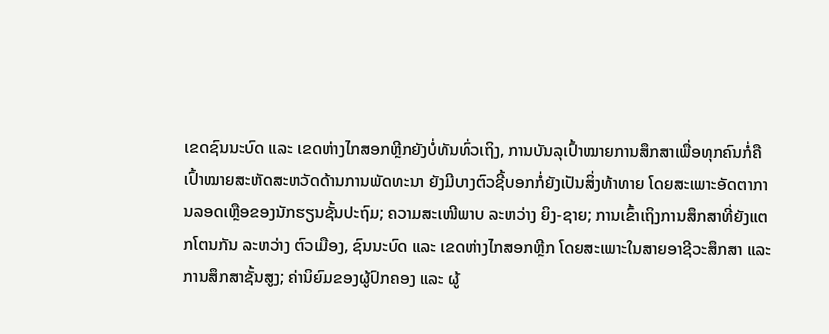ເຂດຊົນນະບົດ ແລະ ເຂດຫ່າງໄກສອກຫຼີກຍັງບໍ່ທັນທົ່ວເຖິງ, ການບັນລຸເປົ້າໝາຍການສຶກສາເພື່ອທຸກຄົນກໍ່ຄື ເປົ້າໝາຍສະຫັດສະຫວັດດ້ານການພັດທະນາ ຍັງມີບາງຕົວຊີ້ບອກກໍ່ຍັງເປັນສິ່ງທ້າທາຍ ໂດຍສະເພາະອັດຕາການລອດເຫຼືອຂອງນັກຮຽນຊັ້ນປະຖົມ; ຄວາມສະເໜີພາບ ລະຫວ່າງ ຍິງ-ຊາຍ; ການເຂົ້າເຖິງການສຶກສາທີ່ຍັງແຕກໂຕນກັນ ລະຫວ່າງ ຕົວເມືອງ, ຊົນນະບົດ ແລະ ເຂດຫ່າງໄກສອກຫຼີກ ໂດຍສະເພາະໃນສາຍອາຊີວະສຶກສາ ແລະ ການສຶກສາຊັ້ນສູງ; ຄ່ານິຍົມຂອງຜູ້ປົກຄອງ ແລະ ຜູ້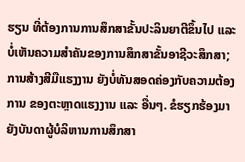ຮຽນ ທີ່ຕ້ອງການການສຶກສາຂັ້ນປະລິນຍາຕີຂຶ້ນໄປ ແລະ ບໍ່ເຫັນຄວາມສໍາຄັນຂອງການສຶກສາຂັ້ນອາຊີວະສຶກສາ; ການສ້າງສີມືແຮງງານ ຍັງບໍ່ທັນສອດຄ່ອງກັບຄວາມຕ້ອງການ ຂອງຕະຫຼາດແຮງງານ ແລະ ອື່ນໆ. ຂໍຮຽກຮ້ອງມາຍັງບັນດາຜູ້ບໍລິຫານການສຶກສາ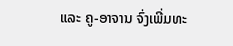ແລະ ຄູ-ອາຈານ ຈົ່ງເພີ່ມທະ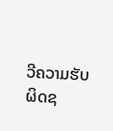ວີຄວາມຮັບຜິດຊ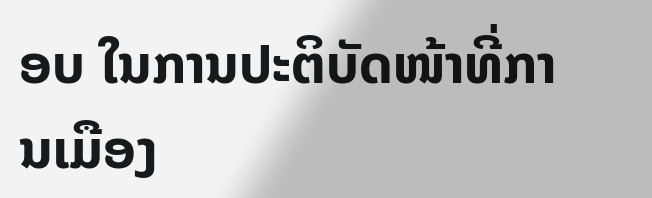ອບ ໃນການປະຕິບັດໜ້າທີ່ການເມືອງ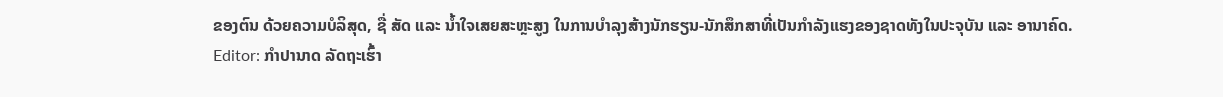ຂອງຕົນ ດ້ວຍຄວາມບໍລິສຸດ, ຊື່ ສັດ ແລະ ນໍ້າໃຈເສຍສະຫຼະສູງ ໃນການບໍາລຸງສ້າງນັກຮຽນ-ນັກສຶກສາທີ່ເປັນກຳລັງແຮງຂອງຊາດທັງໃນປະຈຸບັນ ແລະ ອານາຄົດ.
Editor: ກຳປານາດ ລັດຖະເຮົ້າ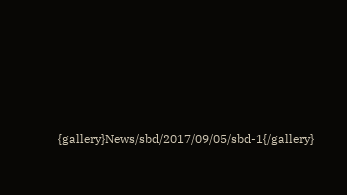{gallery}News/sbd/2017/09/05/sbd-1{/gallery}